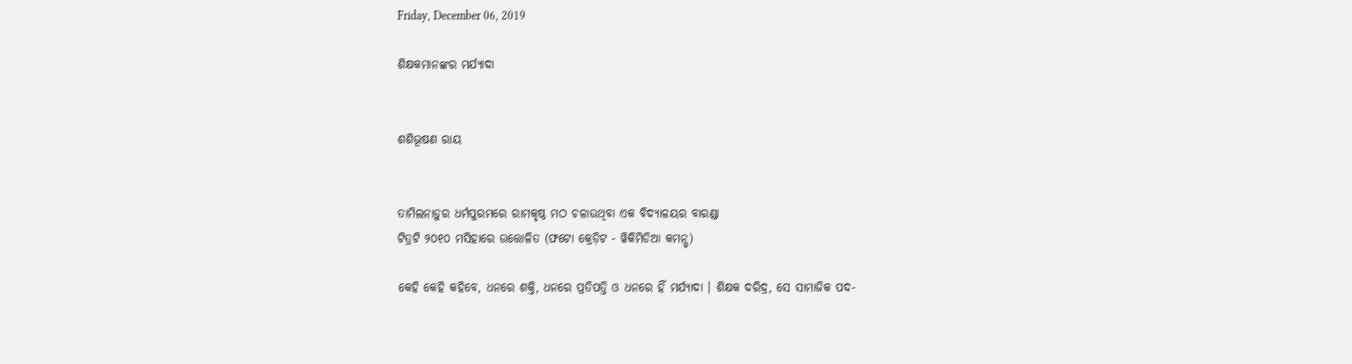Friday, December 06, 2019

ଶିକ୍ଷକମାନଙ୍କର ମର୍ଯ୍ୟାଦା


ଶଶିଭୂଷଣ ରାୟ


ତାମିଲନାଡ଼ୁର ଧର୍ମପୁରମରେ ରାମକୃଷ୍ଠ ମଠ ଚଳାଉଥିବା ଏକ ବିଦ୍ୟାଳୟର ବାରଣ୍ଡା
ଟିତ୍ରଟି ୨୦୧୦ ମସିହାରେ ଉତ୍ତୋଳିତ (ଫଟୋ କ୍ରେଡ଼ିଟ - ୱିକିମିଡିଆ କମନ୍ସ୍)

କେହି କେହି କହିବେ, ଧନରେ ଶକ୍ତି, ଧନରେ ପ୍ରତିପତ୍ତି ଓ ଧନରେ ହିଁ ମର୍ଯ୍ୟାଦା । ଶିକ୍ଷକ ଦରିଦ୍ର, ସେ ସାମାଜିକ ପଦ-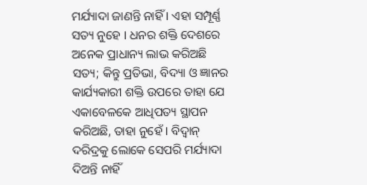ମର୍ଯ୍ୟାଦା ଜାଣନ୍ତି ନାହିଁ । ଏହା ସମ୍ପୂର୍ଣ୍ଣ ସତ୍ୟ ନୁହେ । ଧନର ଶକ୍ତି ଦେଶରେ ଅନେକ ପ୍ରାଧାନ୍ୟ ଲାଭ କରିଅଛି ସତ୍ୟ; କିନ୍ତୁ ପ୍ରତିଭା, ବିଦ୍ୟା ଓ ଜ୍ଞାନର କାର୍ଯ୍ୟକାରୀ ଶକ୍ତି ଉପରେ ତାହା ଯେ ଏକାବେଳକେ ଆଧିପତ୍ୟ ସ୍ଥାପନ କରିଅଛି, ତାହା ନୁହେଁ । ବିଦ୍ୱାନ୍ ଦରିଦ୍ରକୁ ଲୋକେ ସେପରି ମର୍ଯ୍ୟାଦା ଦିଅନ୍ତି ନାହିଁ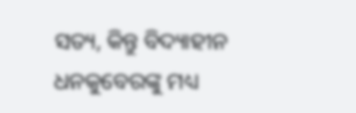ସତ୍ୟ, କିନ୍ତୁ ବିଦ୍ୟାହୀନ ଧନକୁବେରଙ୍କୁ ମଧ୍ୟ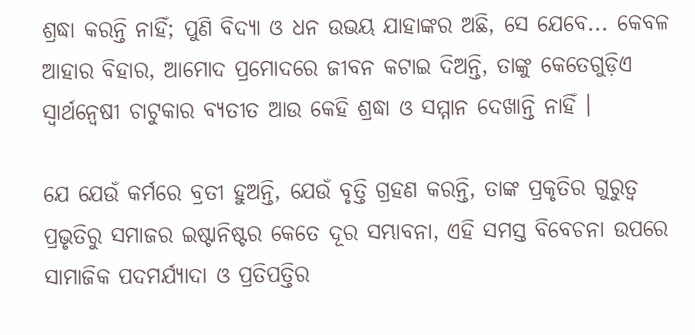ଶ୍ରଦ୍ଧା କରନ୍ତି ନାହିଁ; ପୁଣି ବିଦ୍ୟା ଓ ଧନ ଉଭୟ ଯାହାଙ୍କର ଅଛି, ସେ ଯେବେ... କେବଳ ଆହାର ବିହାର, ଆମୋଦ ପ୍ରମୋଦରେ ଜୀବନ କଟାଇ ଦିଅନ୍ତି, ତାଙ୍କୁ କେତେଗୁଡ଼ିଏ ସ୍ୱାର୍ଥନ୍ୱେଷୀ ଚାଟୁକାର ବ୍ୟତୀତ ଆଉ କେହି ଶ୍ରଦ୍ଧା ଓ ସମ୍ମାନ ଦେଖାନ୍ତି ନାହିଁ ।

ଯେ ଯେଉଁ କର୍ମରେ ବ୍ରତୀ ହୁଅନ୍ତି, ଯେଉଁ ବୃତ୍ତି ଗ୍ରହଣ କରନ୍ତି, ତାଙ୍କ ପ୍ରକୃତିର ଗୁରୁତ୍ୱ ପ୍ରଭୃତିରୁ ସମାଜର ଇଷ୍ଟାନିଷ୍ଟର କେତେ ଦୂର ସମ୍ଭାବନା, ଏହି ସମସ୍ତ ବିବେଚନା ଉପରେ ସାମାଜିକ ପଦମର୍ଯ୍ୟାଦା ଓ ପ୍ରତିପତ୍ତିର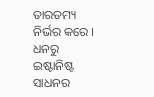ତାରତମ୍ୟ ନିର୍ଭର କରେ । ଧନରୁ ଇଷ୍ଟାନିଷ୍ଟ ସାଧନର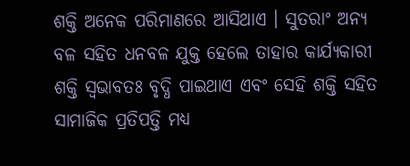ଶକ୍ତି ଅନେକ ପରିମାଣରେ ଆସିଥାଏ । ସୁତରାଂ ଅନ୍ୟ ବଳ ସହିତ ଧନବଳ ଯୁକ୍ତ ହେଲେ ତାହାର କାର୍ଯ୍ୟକାରୀ ଶକ୍ତି ସ୍ୱଭାବତଃ ବୃଦ୍ଧି ପାଇଥାଏ ଏବଂ ସେହି ଶକ୍ତି ସହିତ ସାମାଜିକ ପ୍ରତିପତ୍ତି ମଧ୍ୟ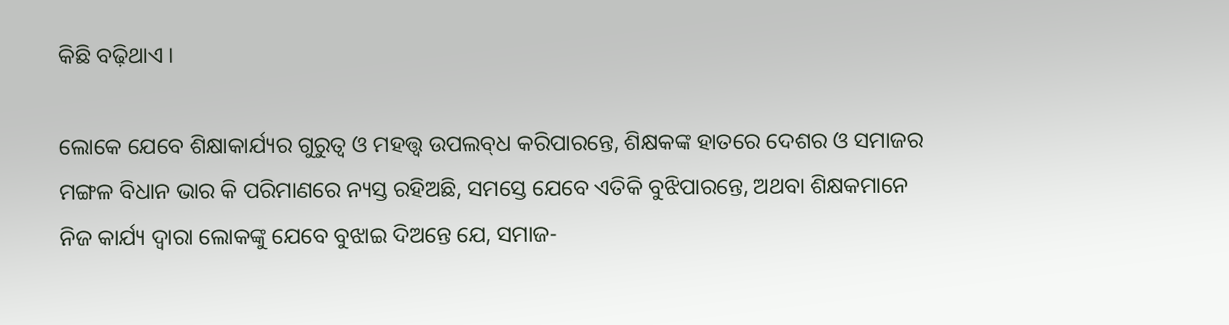କିଛି ବଢ଼ିଥାଏ ।

ଲୋକେ ଯେବେ ଶିକ୍ଷାକାର୍ଯ୍ୟର ଗୁରୁତ୍ୱ ଓ ମହତ୍ତ୍ୱ ଉପଲବ୍‌ଧ କରିପାରନ୍ତେ, ଶିକ୍ଷକଙ୍କ ହାତରେ ଦେଶର ଓ ସମାଜର ମଙ୍ଗଳ ବିଧାନ ଭାର କି ପରିମାଣରେ ନ୍ୟସ୍ତ ରହିଅଛି, ସମସ୍ତେ ଯେବେ ଏତିକି ବୁଝିପାରନ୍ତେ, ଅଥବା ଶିକ୍ଷକମାନେ ନିଜ କାର୍ଯ୍ୟ ଦ୍ୱାରା ଲୋକଙ୍କୁ ଯେବେ ବୁଝାଇ ଦିଅନ୍ତେ ଯେ, ସମାଜ-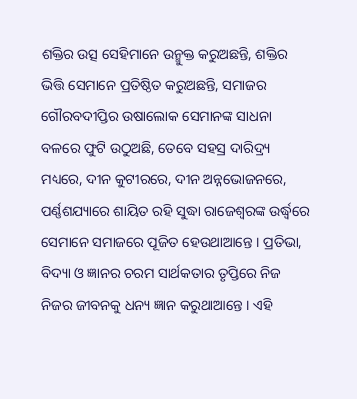ଶକ୍ତିର ଉତ୍ସ ସେହିମାନେ ଉନ୍ମୁକ୍ତ କରୁଅଛନ୍ତି, ଶକ୍ତିର ଭିତ୍ତି ସେମାନେ ପ୍ରତିଷ୍ଠିତ କରୁଅଛନ୍ତି, ସମାଜର ଗୌରବଦୀପ୍ତିର ଉଷାଲୋକ ସେମାନଙ୍କ ସାଧନା ବଳରେ ଫୁଟି ଉଠୁଅଛି, ତେବେ ସହସ୍ର ଦାରିଦ୍ର୍ୟ ମଧ୍ୟରେ, ଦୀନ କୁଟୀରରେ, ଦୀନ ଅନ୍ନଭୋଜନରେ, ପର୍ଣ୍ଣଶଯ୍ୟାରେ ଶାୟିତ ରହି ସୁଦ୍ଧା ରାଜେଶ୍ୱରଙ୍କ ଉର୍ଦ୍ଧ୍ୱରେ ସେମାନେ ସମାଜରେ ପୂଜିତ ହେଉଥାଆନ୍ତେ । ପ୍ରତିଭା, ବିଦ୍ୟା ଓ ଜ୍ଞାନର ଚରମ ସାର୍ଥକତାର ତୃପ୍ତିରେ ନିଜ ନିଜର ଜୀବନକୁ ଧନ୍ୟ ଜ୍ଞାନ କରୁଥାଆନ୍ତେ । ଏହି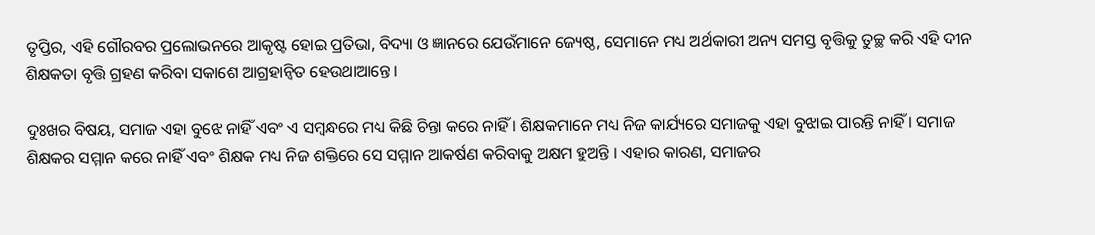ତୃପ୍ତିର, ଏହି ଗୌରବର ପ୍ରଲୋଭନରେ ଆକୃଷ୍ଟ ହୋଇ ପ୍ରତିଭା, ବିଦ୍ୟା ଓ ଜ୍ଞାନରେ ଯେଉଁମାନେ ଜ୍ୟେଷ୍ଠ, ସେମାନେ ମଧ୍ୟ ଅର୍ଥକାରୀ ଅନ୍ୟ ସମସ୍ତ ବୃତ୍ତିକୁ ତୁଚ୍ଛ କରି ଏହି ଦୀନ ଶିକ୍ଷକତା ବୃତ୍ତି ଗ୍ରହଣ କରିବା ସକାଶେ ଆଗ୍ରହାନ୍ୱିତ ହେଉଥାଆନ୍ତେ ।

ଦୁଃଖର ବିଷୟ, ସମାଜ ଏହା ବୁଝେ ନାହିଁ ଏବଂ ଏ ସମ୍ୱନ୍ଧରେ ମଧ୍ୟ କିଛି ଚିନ୍ତା କରେ ନାହିଁ । ଶିକ୍ଷକମାନେ ମଧ୍ୟ ନିଜ କାର୍ଯ୍ୟରେ ସମାଜକୁ ଏହା ବୁଝାଇ ପାରନ୍ତି ନାହିଁ । ସମାଜ ଶିକ୍ଷକର ସମ୍ମାନ କରେ ନାହିଁ ଏବଂ ଶିକ୍ଷକ ମଧ୍ୟ ନିଜ ଶକ୍ତିରେ ସେ ସମ୍ମାନ ଆକର୍ଷଣ କରିବାକୁ ଅକ୍ଷମ ହୁଅନ୍ତି । ଏହାର କାରଣ, ସମାଜର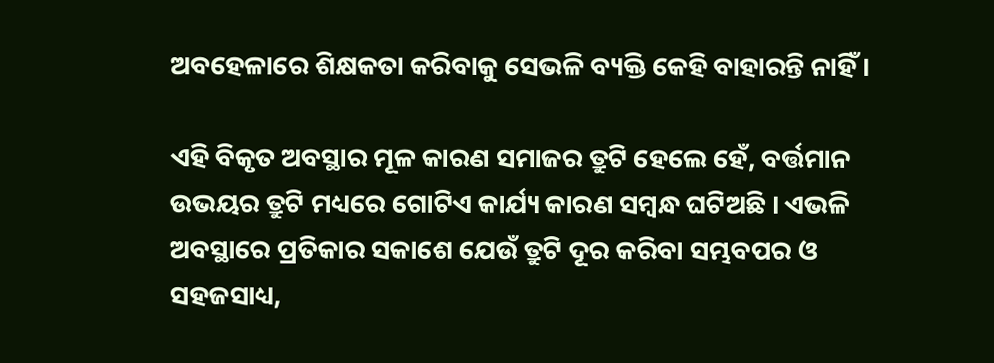ଅବହେଳାରେ ଶିକ୍ଷକତା କରିବାକୁ ସେଭଳି ବ୍ୟକ୍ତି କେହି ବାହାରନ୍ତି ନାହିଁ ।

ଏହି ବିକୃତ ଅବସ୍ଥାର ମୂଳ କାରଣ ସମାଜର ତ୍ରୁଟି ହେଲେ ହେଁ, ବର୍ତ୍ତମାନ ଉଭୟର ତ୍ରୁଟି ମଧ୍ୟରେ ଗୋଟିଏ କାର୍ଯ୍ୟ କାରଣ ସମ୍ୱନ୍ଧ ଘଟିଅଛି । ଏଭଳି ଅବସ୍ଥାରେ ପ୍ରତିକାର ସକାଶେ ଯେଉଁ ତ୍ରୁଟି ଦୂର କରିବା ସମ୍ଭବପର ଓ ସହଜସାଧ୍ୟ,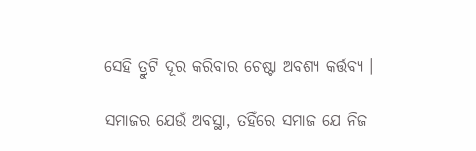ସେହି ତ୍ରୁଟି ଦୂର କରିବାର ଚେଷ୍ଟା ଅବଶ୍ୟ କର୍ତ୍ତବ୍ୟ ।

ସମାଜର ଯେଉଁ ଅବସ୍ଥା, ତହିଁରେ ସମାଜ ଯେ ନିଜ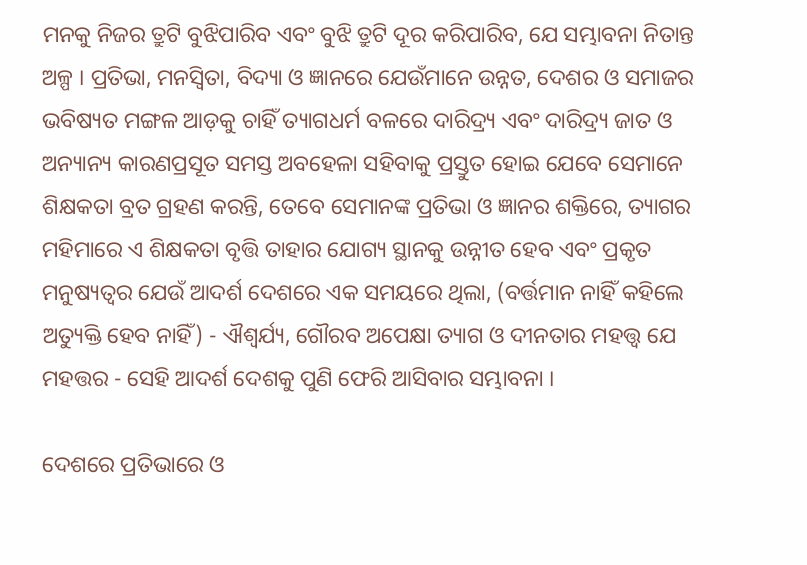ମନକୁ ନିଜର ତ୍ରୁଟି ବୁଝିପାରିବ ଏବଂ ବୁଝି ତ୍ରୁଟି ଦୂର କରିପାରିବ, ଯେ ସମ୍ଭାବନା ନିତାନ୍ତ ଅଳ୍ପ । ପ୍ରତିଭା, ମନସ୍ୱିତା, ବିଦ୍ୟା ଓ ଜ୍ଞାନରେ ଯେଉଁମାନେ ଉନ୍ନତ, ଦେଶର ଓ ସମାଜର ଭବିଷ୍ୟତ ମଙ୍ଗଳ ଆଡ଼କୁ ଚାହିଁ ତ୍ୟାଗଧର୍ମ ବଳରେ ଦାରିଦ୍ର୍ୟ ଏବଂ ଦାରିଦ୍ର୍ୟ ଜାତ ଓ ଅନ୍ୟାନ୍ୟ କାରଣପ୍ରସୂତ ସମସ୍ତ ଅବହେଳା ସହିବାକୁ ପ୍ରସ୍ତୁତ ହୋଇ ଯେବେ ସେମାନେ ଶିକ୍ଷକତା ବ୍ରତ ଗ୍ରହଣ କରନ୍ତି, ତେବେ ସେମାନଙ୍କ ପ୍ରତିଭା ଓ ଜ୍ଞାନର ଶକ୍ତିରେ, ତ୍ୟାଗର ମହିମାରେ ଏ ଶିକ୍ଷକତା ବୃତ୍ତି ତାହାର ଯୋଗ୍ୟ ସ୍ଥାନକୁ ଉନ୍ନୀତ ହେବ ଏବଂ ପ୍ରକୃତ ମନୁଷ୍ୟତ୍ୱର ଯେଉଁ ଆଦର୍ଶ ଦେଶରେ ଏକ ସମୟରେ ଥିଲା, (ବର୍ତ୍ତମାନ ନାହିଁ କହିଲେ ଅତ୍ୟୁକ୍ତି ହେବ ନାହିଁ) - ଐଶ୍ୱର୍ଯ୍ୟ, ଗୌରବ ଅପେକ୍ଷା ତ୍ୟାଗ ଓ ଦୀନତାର ମହତ୍ତ୍ୱ ଯେ ମହତ୍ତର - ସେହି ଆଦର୍ଶ ଦେଶକୁ ପୁଣି ଫେରି ଆସିବାର ସମ୍ଭାବନା ।

ଦେଶରେ ପ୍ରତିଭାରେ ଓ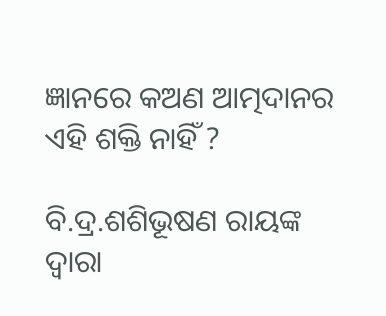ଜ୍ଞାନରେ କଅଣ ଆତ୍ମଦାନର ଏହି ଶକ୍ତି ନାହିଁ ?

ବି.ଦ୍ର.ଶଶିଭୂଷଣ ରାୟଙ୍କ ଦ୍ୱାରା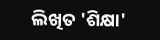ଲିଖିତ 'ଶିକ୍ଷା'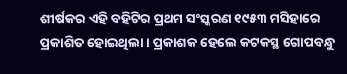ଶୀର୍ଷକର ଏହି ବହିଟିର ପ୍ରଥମ ସଂସ୍କରଣ ୧୯୫୩ ମସିହାରେ ପ୍ରକାଶିତ ହୋଇଥିଲା । ପ୍ରକାଶକ ହେଲେ କଟକସ୍ଥ ଗୋପବନ୍ଧୁ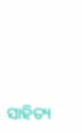ସାହିତ୍ୟ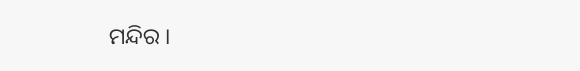ମନ୍ଦିର ।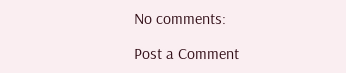No comments:

Post a Comment